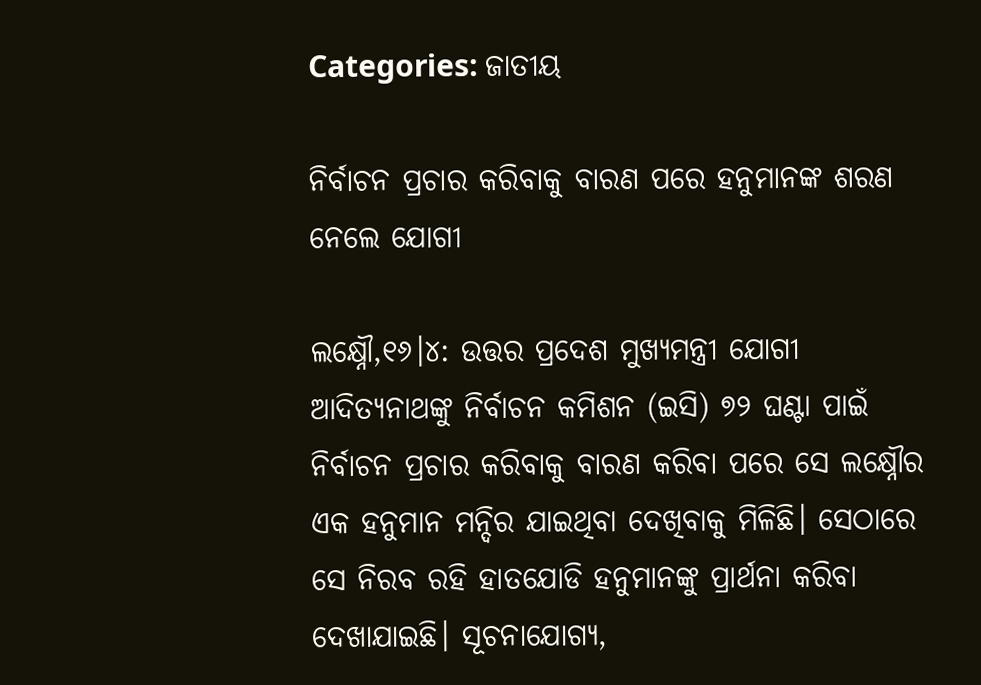Categories: ଜାତୀୟ

ନିର୍ବାଚନ ପ୍ରଚାର କରିବାକୁ ବାରଣ ପରେ ହନୁମାନଙ୍କ ଶରଣ ନେଲେ ଯୋଗୀ

ଲକ୍ଷ୍ନୌ,୧୬।୪: ଉତ୍ତର ପ୍ରଦେଶ ମୁଖ୍ୟମନ୍ତ୍ରୀ ଯୋଗୀ ଆଦିତ୍ୟନାଥଙ୍କୁ ନିର୍ବାଚନ କମିଶନ (ଇସି) ୭୨ ଘଣ୍ଟା ପାଇଁ ନିର୍ବାଚନ ପ୍ରଚାର କରିବାକୁ ବାରଣ କରିବା ପରେ ସେ ଲକ୍ଷ୍ନୌର ଏକ ହନୁମାନ ମନ୍ଦିର ଯାଇଥିବା ଦେଖିବାକୁ ମିଳିଛି। ସେଠାରେ ସେ ନିରବ ରହି ହାତଯୋଡି ହନୁମାନଙ୍କୁ ପ୍ରାର୍ଥନା କରିବା ଦେଖାଯାଇଛି। ସୂଚନାଯୋଗ୍ୟ,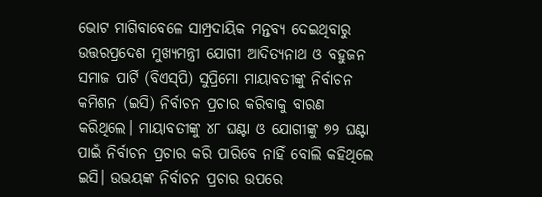ଭୋଟ ମାଗିବାବେଳେ ସାମ୍ପ୍ରଦାୟିକ ମନ୍ତବ୍ୟ ଦେଇଥିବାରୁ ଉତ୍ତରପ୍ରଦେଶ ମୁଖ୍ୟମନ୍ତ୍ରୀ ଯୋଗୀ ଆଦିତ୍ୟନାଥ ଓ ବହୁଜନ ସମାଜ ପାର୍ଟି (ବିଏସ୍‌ପି) ସୁପ୍ରିମୋ ମାୟାବତୀଙ୍କୁ ନିର୍ବାଚନ କମିଶନ (ଇସି) ନିର୍ବାଚନ ପ୍ରଚାର କରିବାକୁ ବାରଣ କରିଥିଲେ। ମାୟାବତୀଙ୍କୁ ୪୮ ଘଣ୍ଟା ଓ ଯୋଗୀଙ୍କୁ ୭୨ ଘଣ୍ଟା ପାଇଁ ନିର୍ବାଚନ ପ୍ରଚାର କରି ପାରିବେ ନାହିଁ ବୋଲି କହିଥିଲେ ଇସି। ଉଭୟଙ୍କ ନିର୍ବାଚନ ପ୍ରଚାର ଉପରେ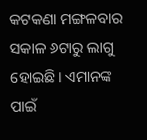କଟକଣା ମଙ୍ଗଳବାର ସକାଳ ୬ଟାରୁ ଲାଗୁ ହୋଇଛି। ଏମାନଙ୍କ ପାଇଁ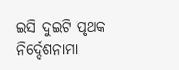ଇସି ଦୁଇଟି ପୃଥକ ନିର୍ଦ୍ଦେଶନାମା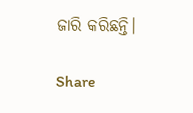ଜାରି କରିଛନ୍ତି।

Share